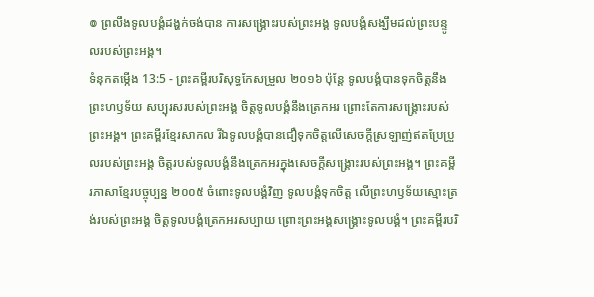៙ ព្រលឹងទូលបង្គំដង្ហក់ចង់បាន ការសង្គ្រោះរបស់ព្រះអង្គ ទូលបង្គំសង្ឃឹមដល់ព្រះបន្ទូលរបស់ព្រះអង្គ។
ទំនុកតម្កើង 13:5 - ព្រះគម្ពីរបរិសុទ្ធកែសម្រួល ២០១៦ ប៉ុន្តែ ទូលបង្គំបានទុកចិត្តនឹងព្រះហឫទ័យ សប្បុរសរបស់ព្រះអង្គ ចិត្តទូលបង្គំនឹងត្រេកអរ ព្រោះតែការសង្គ្រោះរបស់ព្រះអង្គ។ ព្រះគម្ពីរខ្មែរសាកល រីឯទូលបង្គំបានជឿទុកចិត្តលើសេចក្ដីស្រឡាញ់ឥតប្រែប្រួលរបស់ព្រះអង្គ ចិត្តរបស់ទូលបង្គំនឹងត្រេកអរក្នុងសេចក្ដីសង្គ្រោះរបស់ព្រះអង្គ។ ព្រះគម្ពីរភាសាខ្មែរបច្ចុប្បន្ន ២០០៥ ចំពោះទូលបង្គំវិញ ទូលបង្គំទុកចិត្ត លើព្រះហឫទ័យស្មោះត្រង់របស់ព្រះអង្គ ចិត្តទូលបង្គំត្រេកអរសប្បាយ ព្រោះព្រះអង្គសង្គ្រោះទូលបង្គំ។ ព្រះគម្ពីរបរិ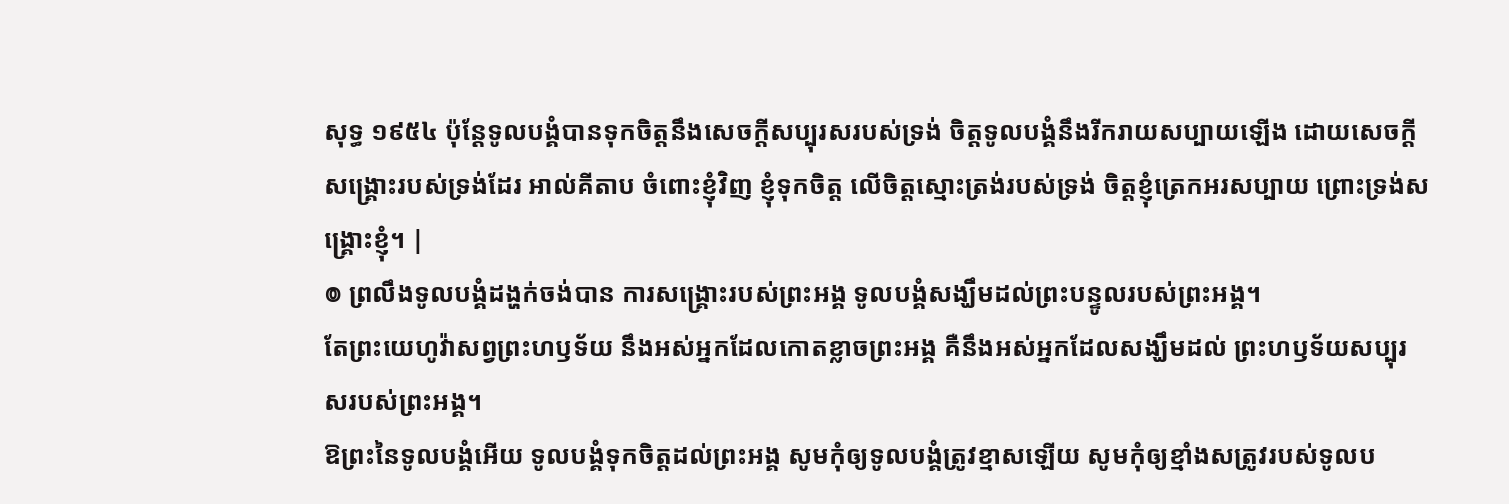សុទ្ធ ១៩៥៤ ប៉ុន្តែទូលបង្គំបានទុកចិត្តនឹងសេចក្ដីសប្បុរសរបស់ទ្រង់ ចិត្តទូលបង្គំនឹងរីករាយសប្បាយឡើង ដោយសេចក្ដីសង្គ្រោះរបស់ទ្រង់ដែរ អាល់គីតាប ចំពោះខ្ញុំវិញ ខ្ញុំទុកចិត្ត លើចិត្តស្មោះត្រង់របស់ទ្រង់ ចិត្តខ្ញុំត្រេកអរសប្បាយ ព្រោះទ្រង់សង្គ្រោះខ្ញុំ។ |
៙ ព្រលឹងទូលបង្គំដង្ហក់ចង់បាន ការសង្គ្រោះរបស់ព្រះអង្គ ទូលបង្គំសង្ឃឹមដល់ព្រះបន្ទូលរបស់ព្រះអង្គ។
តែព្រះយេហូវ៉ាសព្វព្រះហឫទ័យ នឹងអស់អ្នកដែលកោតខ្លាចព្រះអង្គ គឺនឹងអស់អ្នកដែលសង្ឃឹមដល់ ព្រះហឫទ័យសប្បុរសរបស់ព្រះអង្គ។
ឱព្រះនៃទូលបង្គំអើយ ទូលបង្គំទុកចិត្តដល់ព្រះអង្គ សូមកុំឲ្យទូលបង្គំត្រូវខ្មាសឡើយ សូមកុំឲ្យខ្មាំងសត្រូវរបស់ទូលប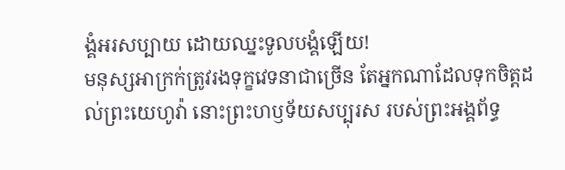ង្គំអរសប្បាយ ដោយឈ្នះទូលបង្គំឡើយ!
មនុស្សអាក្រក់ត្រូវរងទុក្ខវេទនាជាច្រើន តែអ្នកណាដែលទុកចិត្តដល់ព្រះយេហូវ៉ា នោះព្រះហឫទ័យសប្បុរស របស់ព្រះអង្គព័ទ្ធ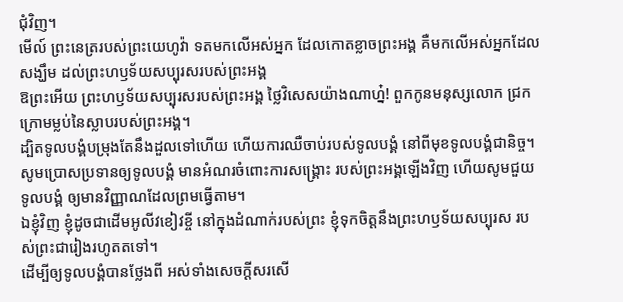ជុំវិញ។
មើល៍ ព្រះនេត្ររបស់ព្រះយេហូវ៉ា ទតមកលើអស់អ្នក ដែលកោតខ្លាចព្រះអង្គ គឺមកលើអស់អ្នកដែលសង្ឃឹម ដល់ព្រះហឫទ័យសប្បុរសរបស់ព្រះអង្គ
ឱព្រះអើយ ព្រះហឫទ័យសប្បុរសរបស់ព្រះអង្គ ថ្លៃវិសេសយ៉ាងណាហ្ន៎! ពួកកូនមនុស្សលោក ជ្រកក្រោមម្លប់នៃស្លាបរបស់ព្រះអង្គ។
ដ្បិតទូលបង្គំបម្រុងតែនឹងដួលទៅហើយ ហើយការឈឺចាប់របស់ទូលបង្គំ នៅពីមុខទូលបង្គំជានិច្ច។
សូមប្រោសប្រទានឲ្យទូលបង្គំ មានអំណរចំពោះការសង្គ្រោះ របស់ព្រះអង្គឡើងវិញ ហើយសូមជួយទូលបង្គំ ឲ្យមានវិញ្ញាណដែលព្រមធ្វើតាម។
ឯខ្ញុំវិញ ខ្ញុំដូចជាដើមអូលីវខៀវខ្ចី នៅក្នុងដំណាក់របស់ព្រះ ខ្ញុំទុកចិត្តនឹងព្រះហឫទ័យសប្បុរស របស់ព្រះជារៀងរហូតតទៅ។
ដើម្បីឲ្យទូលបង្គំបានថ្លែងពី អស់ទាំងសេចក្ដីសរសើ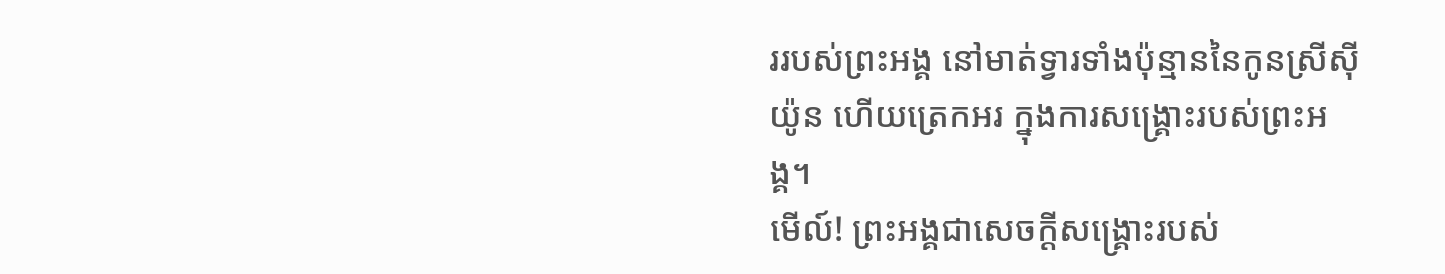ររបស់ព្រះអង្គ នៅមាត់ទ្វារទាំងប៉ុន្មាននៃកូនស្រីស៊ីយ៉ូន ហើយត្រេកអរ ក្នុងការសង្គ្រោះរបស់ព្រះអង្គ។
មើល៍! ព្រះអង្គជាសេចក្ដីសង្គ្រោះរបស់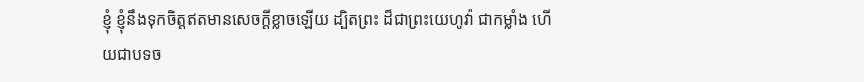ខ្ញុំ ខ្ញុំនឹងទុកចិត្តឥតមានសេចក្ដីខ្លាចឡើយ ដ្បិតព្រះ ដ៏ជាព្រះយេហូវ៉ា ជាកម្លាំង ហើយជាបទច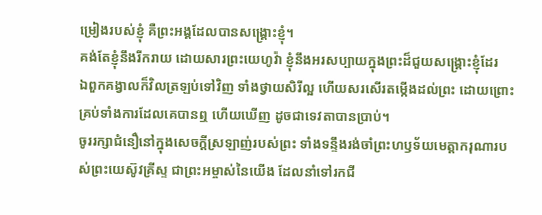ម្រៀងរបស់ខ្ញុំ គឺព្រះអង្គដែលបានសង្គ្រោះខ្ញុំ។
គង់តែខ្ញុំនឹងរីករាយ ដោយសារព្រះយេហូវ៉ា ខ្ញុំនឹងអរសប្បាយក្នុងព្រះដ៏ជួយសង្គ្រោះខ្ញុំដែរ
ឯពួកគង្វាលក៏វិលត្រឡប់ទៅវិញ ទាំងថ្វាយសិរីល្អ ហើយសរសើរតម្កើងដល់ព្រះ ដោយព្រោះគ្រប់ទាំងការដែលគេបានឮ ហើយឃើញ ដូចជាទេវតាបានប្រាប់។
ចូររក្សាជំនឿនៅក្នុងសេចក្ដីស្រឡាញ់របស់ព្រះ ទាំងទន្ទឹងរង់ចាំព្រះហឫទ័យមេត្តាករុណារបស់ព្រះយេស៊ូវគ្រីស្ទ ជាព្រះអម្ចាស់នៃយើង ដែលនាំទៅរកជី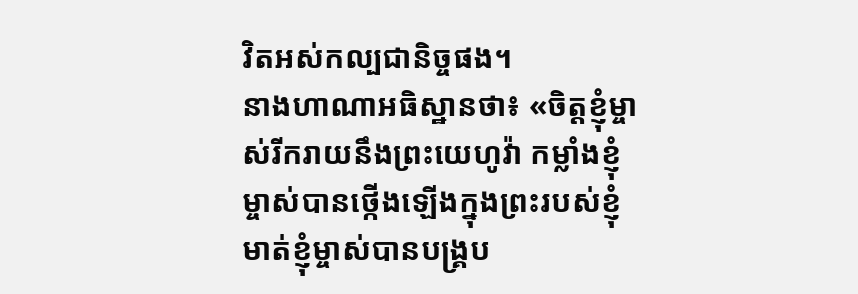វិតអស់កល្បជានិច្ចផង។
នាងហាណាអធិស្ឋានថា៖ «ចិត្តខ្ញុំម្ចាស់រីករាយនឹងព្រះយេហូវ៉ា កម្លាំងខ្ញុំម្ចាស់បានថ្កើងឡើងក្នុងព្រះរបស់ខ្ញុំ មាត់ខ្ញុំម្ចាស់បានបង្គ្រប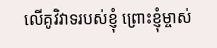លើគូវិវាទរបស់ខ្ញុំ ព្រោះខ្ញុំម្ចាស់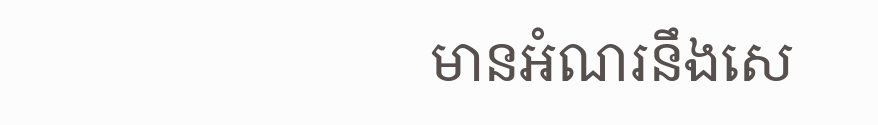មានអំណរនឹងសេ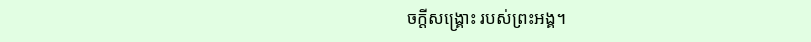ចក្ដីសង្គ្រោះ របស់ព្រះអង្គ។